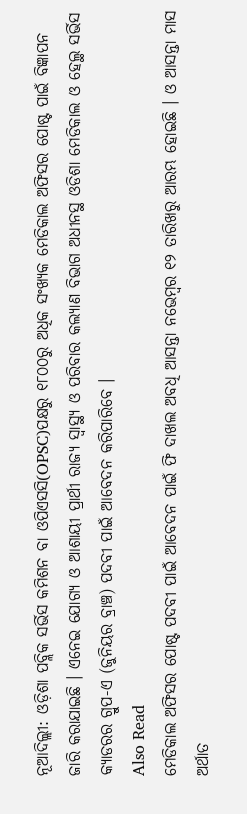ନୂଆଦିଲ୍ଲୀ: ଓଡ଼ିଶା ପବ୍ଲିକ ସର୍ଭିସ କମିଶନ ବା ଓପିଏସସି(OPSC)ପକ୍ଷରୁ ୧୮୦୦ରୁ ଅଧିକ ସଂଖ୍ୟକ ମେଡିକାଲ ଅଫିସର ପୋଷ୍ଟ ପାଇଁ ବିଜ୍ଞାପନ ଜାରି କରାଯାଇଛି । ଏନେଇ ଯୋଗ୍ୟ ଓ ଆଶାୟୀ ପ୍ରାର୍ଥୀ ରାଜ୍ୟ ସ୍ୱାସ୍ଥ୍ୟ ଓ ପରିବାର କଲ୍ୟାଣ ବିଭାଗ ଅଧୀନସ୍ଥ ଓଡିଶା ମେଡିକାଲ ଓ ହେଲ୍ଥ ସର୍ଭିସ କ୍ୟାଡରର ଗ୍ରୁପ-ଏ (ଜୁନିୟର ବ୍ରାଞ୍ଚ) ପଦବୀ ପାଇଁ ଆବେଦନ କରିପାରିବେ ।
Also Read
ମେଡିକାଲ ଅଫିସର ପୋଷ୍ଟ ପଦବୀ ପାଇଁ ଆବେଦନ ପାଇଁ ଫି ଦାଖଲ ଅବଧି ଆସନ୍ତା ନଭେମ୍ବର ୧୨ ତାରିଖରୁ ଆରମ୍ଭ ହୋଇଛି । ଓ ଆସନ୍ତା ମାସ ଅର୍ଥାତ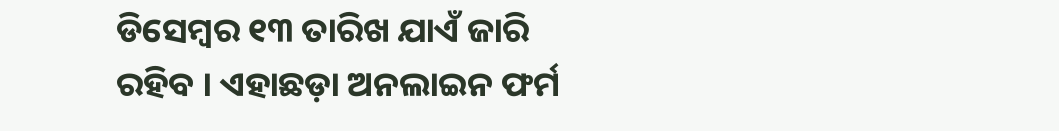ଡିସେମ୍ବର ୧୩ ତାରିଖ ଯାଏଁ ଜାରି ରହିବ । ଏହାଛଡ଼ା ଅନଲାଇନ ଫର୍ମ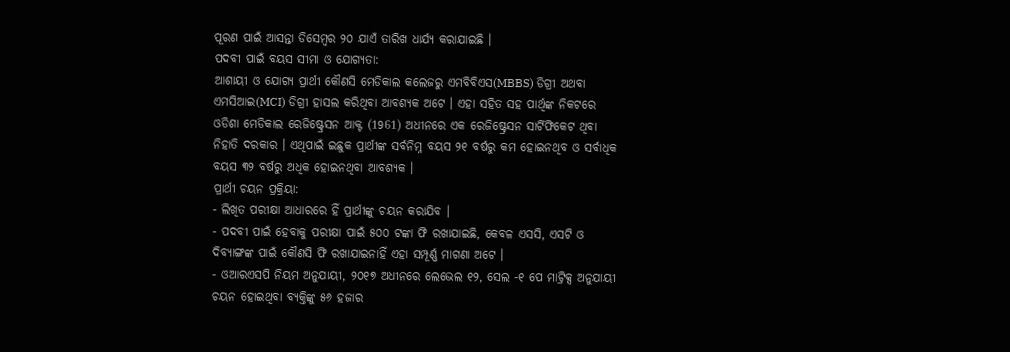ପୂରଣ ପାଇଁ ଆସନ୍ତା ଡିସେମ୍ବର ୨୦ ଯାଏଁ ତାରିଖ ଧାର୍ଯ୍ୟ କରାଯାଇଛି ।
ପଦବୀ ପାଇଁ ବୟସ ସୀମା ଓ ଯୋଗ୍ୟତା:
ଆଶାୟୀ ଓ ଯୋଗ୍ୟ ପ୍ରାର୍ଥୀ କୌଣସି ମେଡିକାଲ କଲେଜରୁ ଏମବିବିଏସ(MBBS) ଡିଗ୍ରୀ ଅଥବା ଏମସିଆଇ(MCI) ଡିଗ୍ରୀ ହାସଲ କରିଥିବା ଆବଶ୍ୟକ ଅଟେ । ଏହା ସହିତ ସହ ପାର୍ଥିଙ୍କ ନିକଟରେ ଓଡିଶା ମେଡିକାଲ ରେଜିଷ୍ଟ୍ରେସନ ଆକ୍ଟ (1961) ଅଧୀନରେ ଏକ ରେଜିଷ୍ଟ୍ରେସନ ସାର୍ଟିଫିକେଟ ଥିବା ନିହାତି ଦରକାର । ଏଥିପାଇଁ ଇଛୁକ ପ୍ରାର୍ଥୀଙ୍କ ସର୍ବନିମ୍ନ ବୟସ ୨୧ ବର୍ଷରୁ କମ ହୋଇନଥିବ ଓ ସର୍ବାଧିକ ବୟସ ୩୨ ବର୍ଷରୁ ଅଧିକ ହୋଇନଥିବା ଆବଶ୍ୟକ ।
ପ୍ରାର୍ଥୀ ଚୟନ ପ୍ରକ୍ରିୟା:
- ଲିଖିତ ପରୀକ୍ଷା ଆଧାରରେ ହିଁ ପ୍ରାର୍ଥୀଙ୍କୁ ଚୟନ କରାଯିବ ।
- ପଦବୀ ପାଇଁ ହେବାକୁ ପରୀକ୍ଷା ପାଇଁ ୫୦୦ ଟଙ୍କା ଫି ରଖାଯାଇଛି, କେବଳ ଏସସି, ଏସଟି ଓ ଦିବ୍ୟାଙ୍ଗଙ୍କ ପାଇଁ କୌଣସି ଫି ରଖାଯାଇନାହିଁ ଏହା ସମ୍ପୂର୍ଣ୍ଣ ମାଗଣା ଅଟେ ।
- ଓଆରଏସପି ନିୟମ ଅନୁଯାୟୀ, ୨୦୧୭ ଅଧୀନରେ ଲେଭେଲ ୧୨, ସେଲ -୧ ପେ ମାଟ୍ରିକ୍ସ ଅନୁଯାୟୀ ଚୟନ ହୋଇଥିବା ବ୍ୟକ୍ତିଙ୍କୁ ୫୬ ହଜାର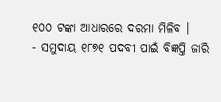୧୦୦ ଟଙ୍କା ଆଧାରରେ ଦରମା ମିଳିବ ।
- ସମୁଦାୟ ୧୮୭୧ ପଦବୀ ପାଇଁ ବିଜ୍ଞପ୍ତି ଜାରି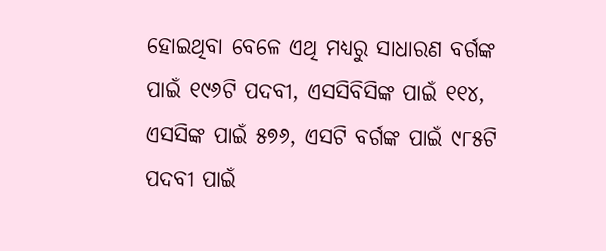ହୋଇଥିବା ବେଳେ ଏଥି ମଧ୍ୟରୁ ସାଧାରଣ ବର୍ଗଙ୍କ ପାଇଁ ୧୯୬ଟି ପଦବୀ, ଏସସିବିସିଙ୍କ ପାଇଁ ୧୧୪, ଏସସିଙ୍କ ପାଇଁ ୫୭୬, ଏସଟି ବର୍ଗଙ୍କ ପାଇଁ ୯୮୫ଟି ପଦବୀ ପାଇଁ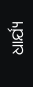ଧାର୍ଯ୍ୟ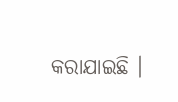କରାଯାଇଛି ।